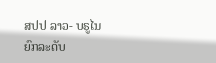ສປປ ລາວ- ບຣູໄນ ຍົກລະດັບ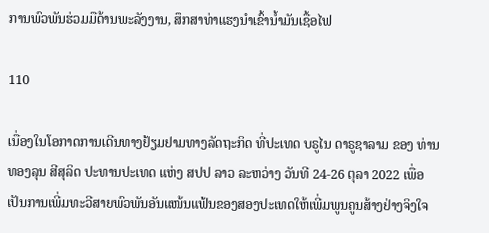ການພົວພັນຮ່ວມມືດ້ານພະລັງງານ, ສຶກສາທ່າແຮງນໍາເຂົ້ານໍ້າມັນເຊື້ອໄຟ

110

ເນື່ອງໃນໂອກາດການເດີນທາງຢ້ຽມຢາມທາງລັດຖະກິດ ທີ່ປະເທດ ບຣູໄນ ດາຣູຊາລາມ ຂອງ ທ່ານ ທອງລຸນ ສີສຸລິດ ປະທານປະເທດ ແຫ່ງ ສປປ ລາວ ລະຫວ່າງ ວັນທີ 24-26 ຕຸລາ 2022 ເພື່ອເປັນການເພີ່ມທະວີສາຍພົວພັນອັນແໜ້ນແຟ້ນຂອງສອງປະເທດໃຫ້ເພີ່ມພູນຄູນສ້າງຢ່າງຈິງໃຈ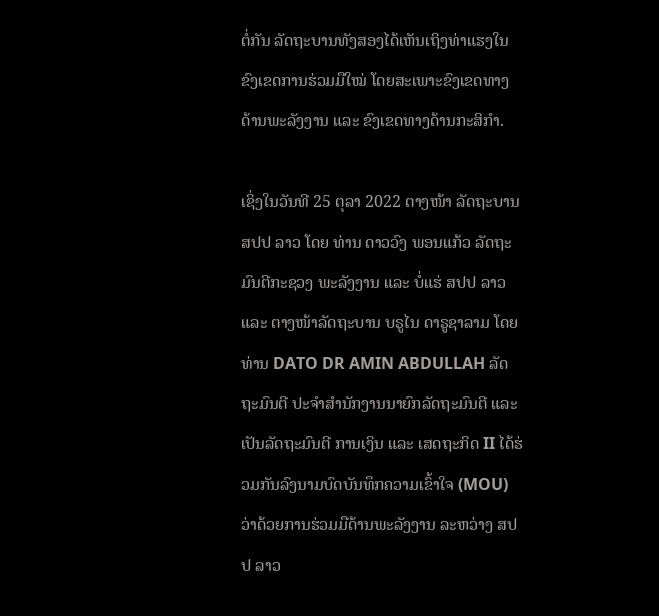ຕໍ່ກັນ ລັດຖະບານທັງສອງໄດ້ເຫັນເຖິງທ່າແຮງໃນຂົງເຂດການຮ່ວມມືໃໝ່ ໂດຍສະເພາະຂົງເຂດທາງດ້ານພະລັງງານ ແລະ ຂົງເຂດທາງດ້ານກະສິກຳ.

ເຊິ່ງໃນວັນທີ 25 ຕຸລາ 2022 ຕາງໜ້າ ລັດຖະບານ ສປປ ລາວ ໂດຍ ທ່ານ ດາວວົງ ພອນແກ້ວ ລັດຖະມົນຕີກະຊວງ ພະລັງງານ ແລະ ບໍ່ແຮ່ ສປປ ລາວ ແລະ ຕາງໜ້າລັດຖະບານ ບຣູໄນ ດາຣູຊາລາມ ໂດຍ ທ່ານ DATO DR AMIN ABDULLAH ລັດຖະມົນຕີ ປະຈໍາສໍານັກງານນາຍົກລັດຖະມົນຕີ ແລະ ເປັນລັດຖະມົນຕີ ການເງິນ ແລະ ເສດຖະກິດ II ໄດ້ຮ່ວມກັນລົງນາມບົດບັນທຶກຄວາມເຂົ້າໃຈ (MOU) ວ່າດ້ວຍການຮ່ວມມືດ້ານພະລັງງານ ລະຫວ່າງ ສປປ ລາວ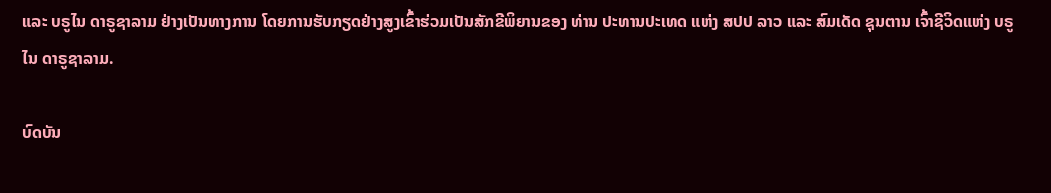ແລະ ບຣູໄນ ດາຣູຊາລາມ ຢ່າງເປັນທາງການ ໂດຍການຮັບກຽດຢ່າງສູງເຂົ້າຮ່ວມເປັນສັກຂີພິຍານຂອງ ທ່ານ ປະທານປະເທດ ແຫ່ງ ສປປ ລາວ ແລະ ສົມເດັດ ຊຸນຕານ ເຈົ້າຊີວິດແຫ່ງ ບຣູໄນ ດາຣູຊາລາມ.

ບົດບັນ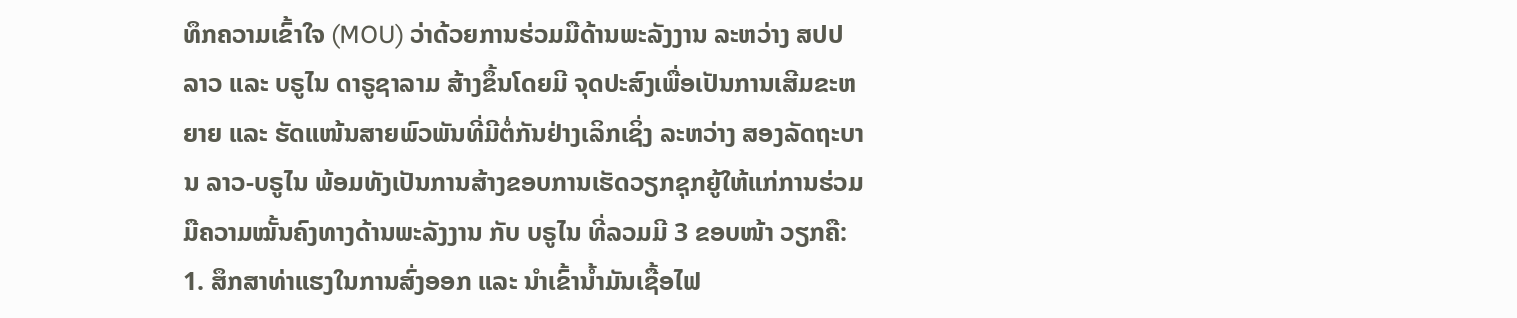ທຶກຄວາມເຂົ້າໃຈ (MOU) ວ່າດ້ວຍການຮ່ວມມືດ້ານພະລັງງານ ລະຫວ່າງ ສປປ ລາວ ແລະ ບຣູໄນ ດາຣູຊາລາມ ສ້າງຂຶ້ນໂດຍມີ ຈຸດປະສົງເພື່ອເປັນການເສີມຂະຫຍາຍ ແລະ ຮັດແໜ້ນສາຍພົວພັນທີ່ມີຕໍ່ກັນຢ່າງເລິກເຊິ່ງ ລະຫວ່າງ ສອງລັດຖະບານ ລາວ-ບຣູໄນ ພ້ອມທັງເປັນການສ້າງຂອບການເຮັດວຽກຊຸກຍູ້ໃຫ້ແກ່ການຮ່ວມມືຄວາມໝັ້ນຄົງທາງດ້ານພະລັງງານ ກັບ ບຣູໄນ ທີ່ລວມມີ 3 ຂອບໜ້າ ວຽກຄື: 1. ສຶກສາທ່າແຮງໃນການສົ່ງອອກ ແລະ ນໍາເຂົ້ານໍ້າມັນເຊື້ອໄຟ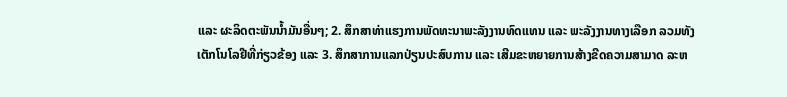ແລະ ຜະລິດຕະພັນນໍ້າມັນອື່ນໆ; 2. ສຶກສາທ່າແຮງການພັດທະນາພະລັງງານທົດແທນ ແລະ ພະລັງງານທາງເລືອກ ລວມທັງ ເຕັກໂນໂລຢີທີ່ກ່ຽວຂ້ອງ ແລະ 3. ສຶກສາການແລກປ່ຽນປະສົບການ ແລະ ເສີມຂະຫຍາຍການສ້າງຂີດຄວາມສາມາດ ລະຫ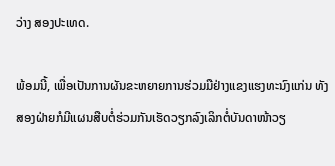ວ່າງ ສອງປະເທດ.

ພ້ອມນີ້, ເພື່ອເປັນການຜັນຂະຫຍາຍການຮ່ວມມືຢ່າງແຂງແຮງທະນົງແກ່ນ ທັງສອງຝ່າຍກໍມີແຜນສືບຕໍ່ຮ່ວມກັນເຮັດວຽກລົງເລິກຕໍ່ບັນດາໜ້າວຽ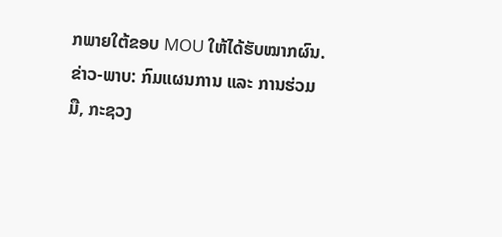ກພາຍໃຕ້ຂອບ MOU ໃຫ້ໄດ້ຮັບໝາກຜົນ.ຂ່າວ-ພາບ: ກົມແຜນການ ແລະ ການຮ່ວມມື, ກະຊວງ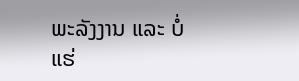ພະລັງງານ ແລະ ບໍ່ແຮ່